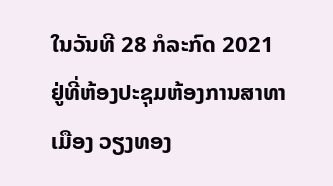ໃນວັນທີ 28 ກໍລະກົດ 2021 ຢູ່ທີ່ຫ້ອງປະຊຸມຫ້ອງການສາທາ ເມືອງ ວຽງທອງ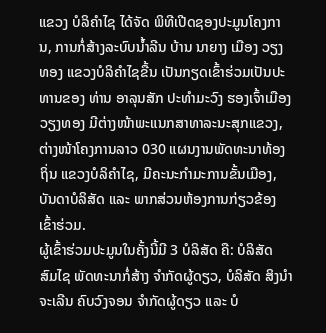ແຂວງ ບໍລິຄຳໄຊ ໄດ້ຈັດ ພິທີເປີດຊອງປະມູນໂຄງການ, ການກໍ່ສ້າງລະບົບນ້ຳລີນ ບ້ານ ນາຍາງ ເມືອງ ວຽງທອງ ແຂວງບໍລິຄຳໄຊຂື້ນ ເປັນກຽດເຂົ້າຮ່ວມເປັນປະທານຂອງ ທ່ານ ອາລຸນສັກ ປະທຳມະວົງ ຮອງເຈົ້າເມືອງ ວຽງທອງ ມີຕ່າງໜ້າພະແນກສາທາລະນະສຸກແຂວງ, ຕ່າງໜ້າໂຄງການລາວ 030 ແຜນງານພັດທະນາທ້ອງຖິ່ນ ແຂວງບໍລິຄຳໄຊ, ມີຄະນະກຳມະການຂັ້ນເມືອງ, ບັນດາບໍລິສັດ ແລະ ພາກສ່ວນຫ້ອງການກ່ຽວຂ້ອງເຂົ້າຮ່ວມ.
ຜູ້ເຂົ້າຮ່ວມປະມູນໃນຄັ້ງນີ້ມີ 3 ບໍລິສັດ ຄື: ບໍລິສັດ ສົມໄຊ ພັດທະນາກໍ່ສ້າງ ຈຳກັດຜູ້ດຽວ, ບໍລິສັດ ສິງນຳຈະເລີນ ຄົບວົງຈອນ ຈຳກັດຜູ້ດຽວ ແລະ ບໍ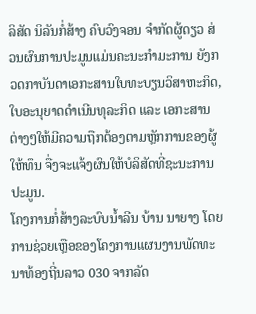ລິສັດ ນິລັນກໍ່ສ້າງ ຄົບວົງຈອນ ຈຳກັດຜູ້ດຽວ ສ່ວນຜົນການປະມູນແມ່ນຄະນະກຳມະການ ຍັງກວດກາບັນດາເອກະສານໃບທະບຽນວິສາຫະກິດ, ໃບອະນຸຍາດດຳເນີນທຸລະກິດ ແລະ ເອກະສານຕ່າງໆໃຫ້ມີຄວາມຖືກຕ້ອງຕາມຫຼັກການຂອງຜູ້ໃຫ້ທຶນ ຈື່ງຈະແຈ້ງຜົນໃຫ້ບໍລິສັດທີ່ຊະນະການປະມູນ.
ໂຄງການກໍ່ສ້າງລະບົບນ້ຳລີນ ບ້ານ ນາຍາງ ໂດຍການຊ່ວຍເຫຼືອຂອງໂຄງການແຜນງານພັດທະນາທ້ອງຖີ່ນລາວ 030 ຈາກລັດ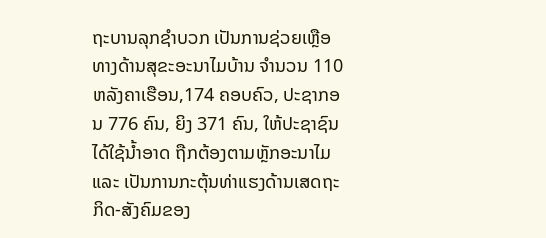ຖະບານລຸກຊຳບວກ ເປັນການຊ່ວຍເຫຼືອທາງດ້ານສຸຂະອະນາໄມບ້ານ ຈຳນວນ 110 ຫລັງຄາເຮືອນ,174 ຄອບຄົວ, ປະຊາກອນ 776 ຄົນ, ຍິງ 371 ຄົນ, ໃຫ້ປະຊາຊົນໄດ້ໃຊ້ນ້ຳອາດ ຖືກຕ້ອງຕາມຫຼັກອະນາໄມ ແລະ ເປັນການກະຕຸ້ນທ່າແຮງດ້ານເສດຖະກິດ-ສັງຄົມຂອງ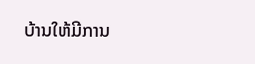ບ້ານໃຫ້ມີການ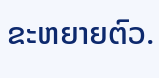ຂະຫຍາຍຕົວ.